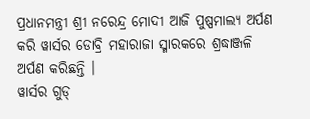ପ୍ରଧାନମନ୍ତ୍ରୀ ଶ୍ରୀ ନରେନ୍ଦ୍ର ମୋଦୀ ଆଜି ପୁଷ୍ପମାଲ୍ୟ ଅର୍ପଣ କରି ୱାର୍ସର ଡୋବ୍ରି ମହାରାଜା ସ୍ମାରକରେ ଶ୍ରଦ୍ଧାଞ୍ଜଳି ଅର୍ପଣ କରିଛନ୍ତି ।
ୱାର୍ସର ଗୁଡ୍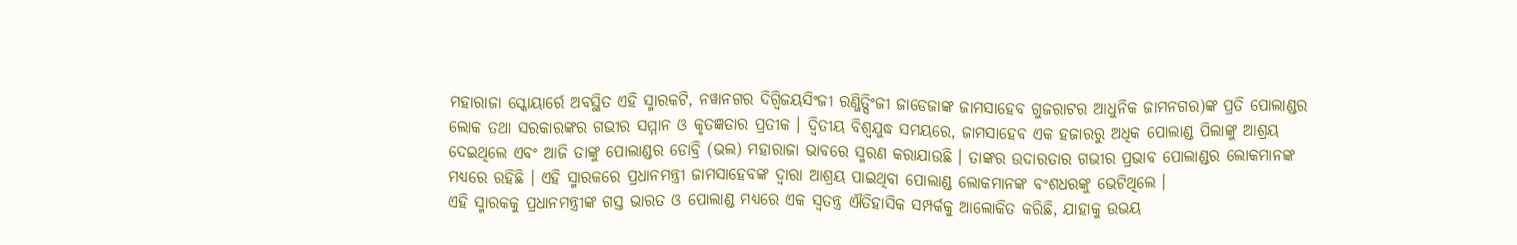ମହାରାଜା ସ୍କୋୟାର୍ରେ ଅବସ୍ଥିତ ଏହି ସ୍ମାରକଟି, ନୱାନଗର ଦିଗ୍ବିଜୟସିଂଜୀ ରଣ୍ଜିତ୍ସିଂଜୀ ଜାଡେଜାଙ୍କ ଜାମସାହେବ ଗୁଜରାଟର ଆଧୁନିକ ଜାମନଗର)ଙ୍କ ପ୍ରତି ପୋଲାଣ୍ଡର ଲୋକ ତଥା ସରକାରଙ୍କର ଗଭୀର ସମ୍ମାନ ଓ କୃତଜ୍ଞତାର ପ୍ରତୀକ । ଦ୍ୱିତୀୟ ବିଶ୍ୱଯୁଦ୍ଧ ସମୟରେ, ଜାମସାହେବ ଏକ ହଜାରରୁ ଅଧିକ ପୋଲାଣ୍ଡ ପିଲାଙ୍କୁ ଆଶ୍ରୟ ଦେଇଥିଲେ ଏବଂ ଆଜି ତାଙ୍କୁ ପୋଲାଣ୍ଡର ଡୋବ୍ରି (ଭଲ) ମହାରାଜା ଭାବରେ ସ୍ମରଣ କରାଯାଉଛି । ତାଙ୍କର ଉଦାରତାର ଗଭୀର ପ୍ରଭାବ ପୋଲାଣ୍ଡର ଲୋକମାନଙ୍କ ମଧ୍ୟରେ ରହିଛି । ଏହି ସ୍ମାରକରେ ପ୍ରଧାନମନ୍ତ୍ରୀ ଜାମସାହେବଙ୍କ ଦ୍ୱାରା ଆଶ୍ରୟ ପାଇଥିବା ପୋଲାଣ୍ଡ ଲୋକମାନଙ୍କ ବଂଶଧରଙ୍କୁ ଭେଟିଥିଲେ ।
ଏହି ସ୍ମାରକକୁ ପ୍ରଧାନମନ୍ତ୍ରୀଙ୍କ ଗସ୍ତ ଭାରତ ଓ ପୋଲାଣ୍ଡ ମଧ୍ୟରେ ଏକ ସ୍ୱତନ୍ତ୍ର ଐତିହାସିକ ସମ୍ପର୍କକୁ ଆଲୋକିତ କରିଛି, ଯାହାକୁ ଉଭୟ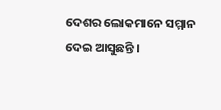ଦେଶର ଲୋକମାନେ ସମ୍ମାନ ଦେଇ ଆସୁଛନ୍ତି ।